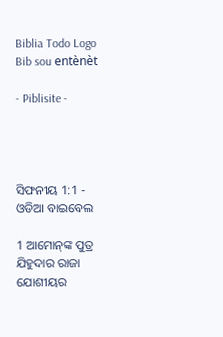Biblia Todo Logo
Bib sou entènèt

- Piblisite -




ସିଫନୀୟ 1:1 - ଓଡିଆ ବାଇବେଲ

1 ଆମୋନ୍‍ଙ୍କ ପୁତ୍ର ଯିହୁଦାର ରାଜା ଯୋଶୀୟର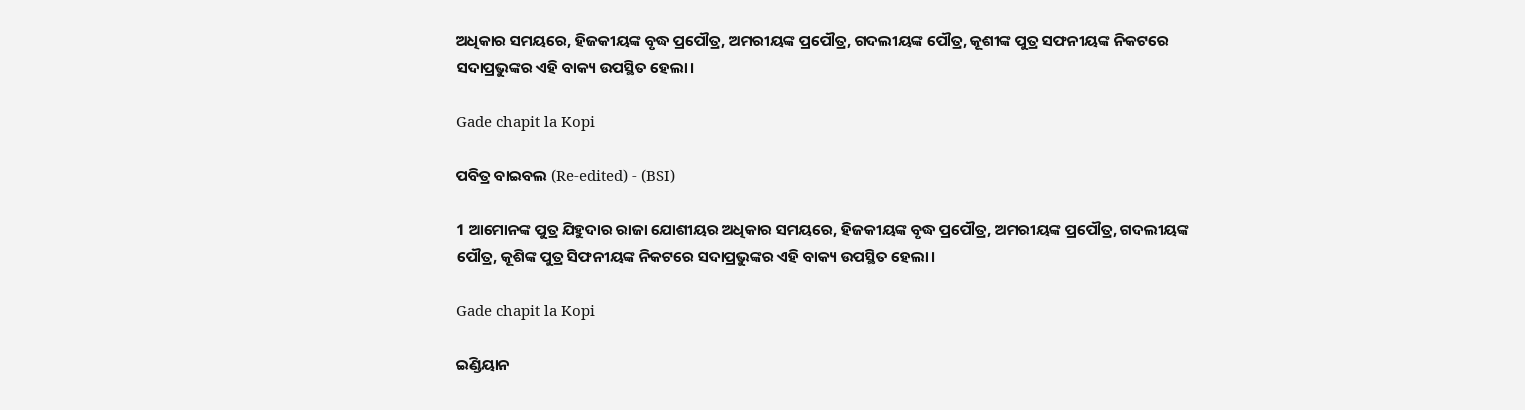ଅଧିକାର ସମୟରେ, ହିଜକୀୟଙ୍କ ବୃଦ୍ଧ ପ୍ରପୌତ୍ର, ଅମରୀୟଙ୍କ ପ୍ରପୌତ୍ର, ଗଦଲୀୟଙ୍କ ପୌତ୍ର, କୂଶୀଙ୍କ ପୁତ୍ର ସଫନୀୟଙ୍କ ନିକଟରେ ସଦାପ୍ରଭୁଙ୍କର ଏହି ବାକ୍ୟ ଉପସ୍ଥିତ ହେଲା।

Gade chapit la Kopi

ପବିତ୍ର ବାଇବଲ (Re-edited) - (BSI)

1 ଆମୋନଙ୍କ ପୁତ୍ର ଯିହୁଦାର ରାଜା ଯୋଶୀୟର ଅଧିକାର ସମୟରେ, ହିଜକୀୟଙ୍କ ବୃଦ୍ଧ ପ୍ରପୌତ୍ର, ଅମରୀୟଙ୍କ ପ୍ରପୌତ୍ର, ଗଦଲୀୟଙ୍କ ପୌତ୍ର, କୂଶିଙ୍କ ପୁତ୍ର ସିଫନୀୟଙ୍କ ନିକଟରେ ସଦାପ୍ରଭୁଙ୍କର ଏହି ବାକ୍ୟ ଉପସ୍ଥିତ ହେଲା।

Gade chapit la Kopi

ଇଣ୍ଡିୟାନ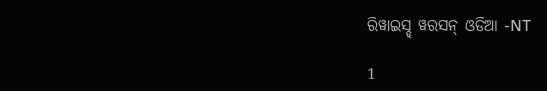ରିୱାଇସ୍ଡ୍ ୱରସନ୍ ଓଡିଆ -NT

1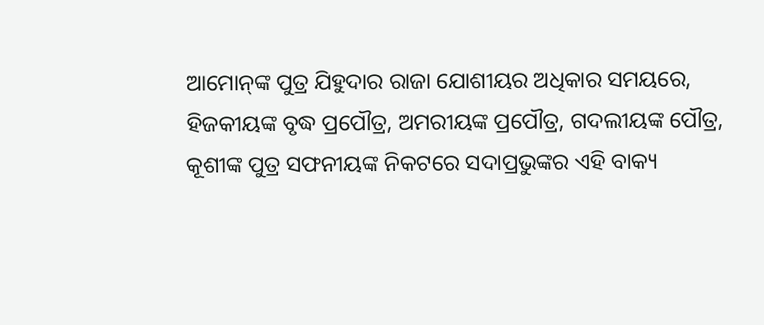ଆମୋନ୍‍ଙ୍କ ପୁତ୍ର ଯିହୁଦାର ରାଜା ଯୋଶୀୟର ଅଧିକାର ସମୟରେ, ହିଜକୀୟଙ୍କ ବୃଦ୍ଧ ପ୍ରପୌତ୍ର, ଅମରୀୟଙ୍କ ପ୍ରପୌତ୍ର, ଗଦଲୀୟଙ୍କ ପୌତ୍ର, କୂଶୀଙ୍କ ପୁତ୍ର ସଫନୀୟଙ୍କ ନିକଟରେ ସଦାପ୍ରଭୁଙ୍କର ଏହି ବାକ୍ୟ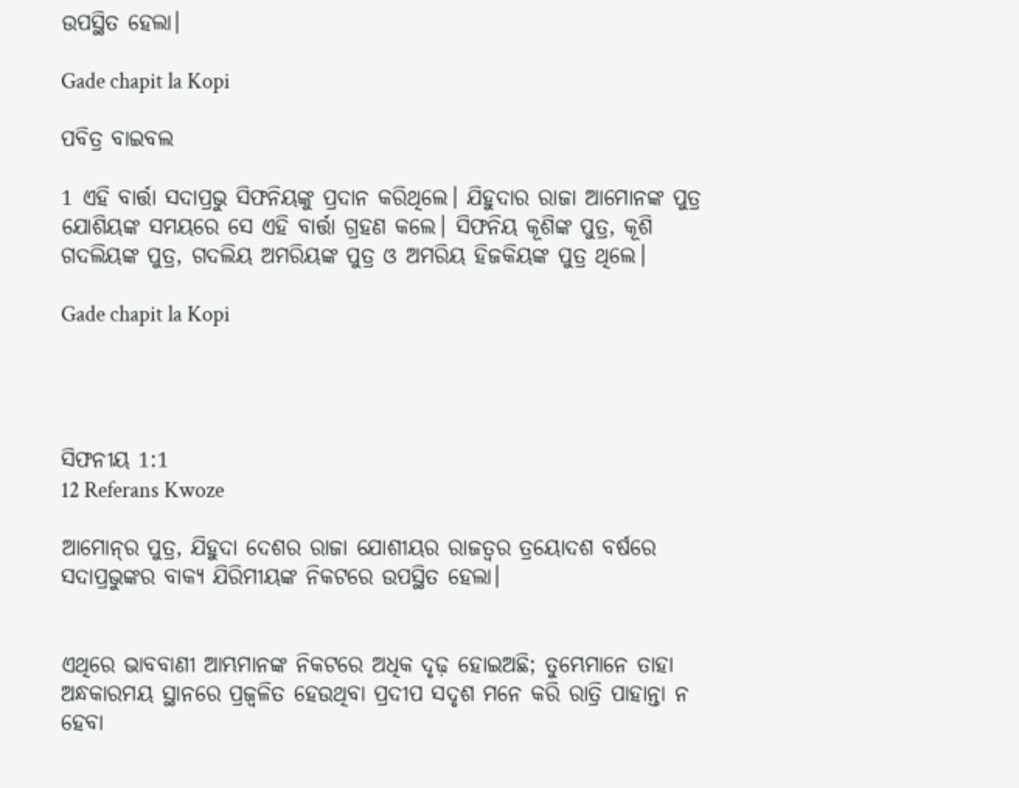ଉପସ୍ଥିତ ହେଲା।

Gade chapit la Kopi

ପବିତ୍ର ବାଇବଲ

1 ଏହି ବାର୍ତ୍ତା ସଦାପ୍ରଭୁ ସିଫନିୟଙ୍କୁ ପ୍ରଦାନ କରିଥିଲେ। ଯିହୁଦାର ରାଜା ଆମୋନଙ୍କ ପୁତ୍ର ଯୋଶିୟଙ୍କ ସମୟରେ ସେ ଏହି ବାର୍ତ୍ତା ଗ୍ରହଣ କଲେ। ସିଫନିୟ କୂଶିଙ୍କ ପୁତ୍ର, କୂଶି ଗଦଲିୟଙ୍କ ପୁତ୍ର, ଗଦଲିୟ ଅମରିୟଙ୍କ ପୁତ୍ର ଓ ଅମରିୟ ହିଜକିୟଙ୍କ ପୁତ୍ର ଥିଲେ।

Gade chapit la Kopi




ସିଫନୀୟ 1:1
12 Referans Kwoze

ଆମୋନ୍‍ର ପୁତ୍ର, ଯିହୁଦା ଦେଶର ରାଜା ଯୋଶୀୟର ରାଜତ୍ୱର ତ୍ରୟୋଦଶ ବର୍ଷରେ ସଦାପ୍ରଭୁଙ୍କର ବାକ୍ୟ ଯିରିମୀୟଙ୍କ ନିକଟରେ ଉପସ୍ଥିତ ହେଲା।


ଏଥିରେ ଭାବବାଣୀ ଆମ୍ଭମାନଙ୍କ ନିକଟରେ ଅଧିକ ଦୃଢ଼ ହୋଇଅଛି; ତୁମ୍ଭେମାନେ ତାହା ଅନ୍ଧକାରମୟ ସ୍ଥାନରେ ପ୍ରଜ୍ୱଳିତ ହେଉଥିବା ପ୍ରଦୀପ ସଦୃଶ ମନେ କରି ରାତ୍ରି ପାହାନ୍ତା ନ ହେବା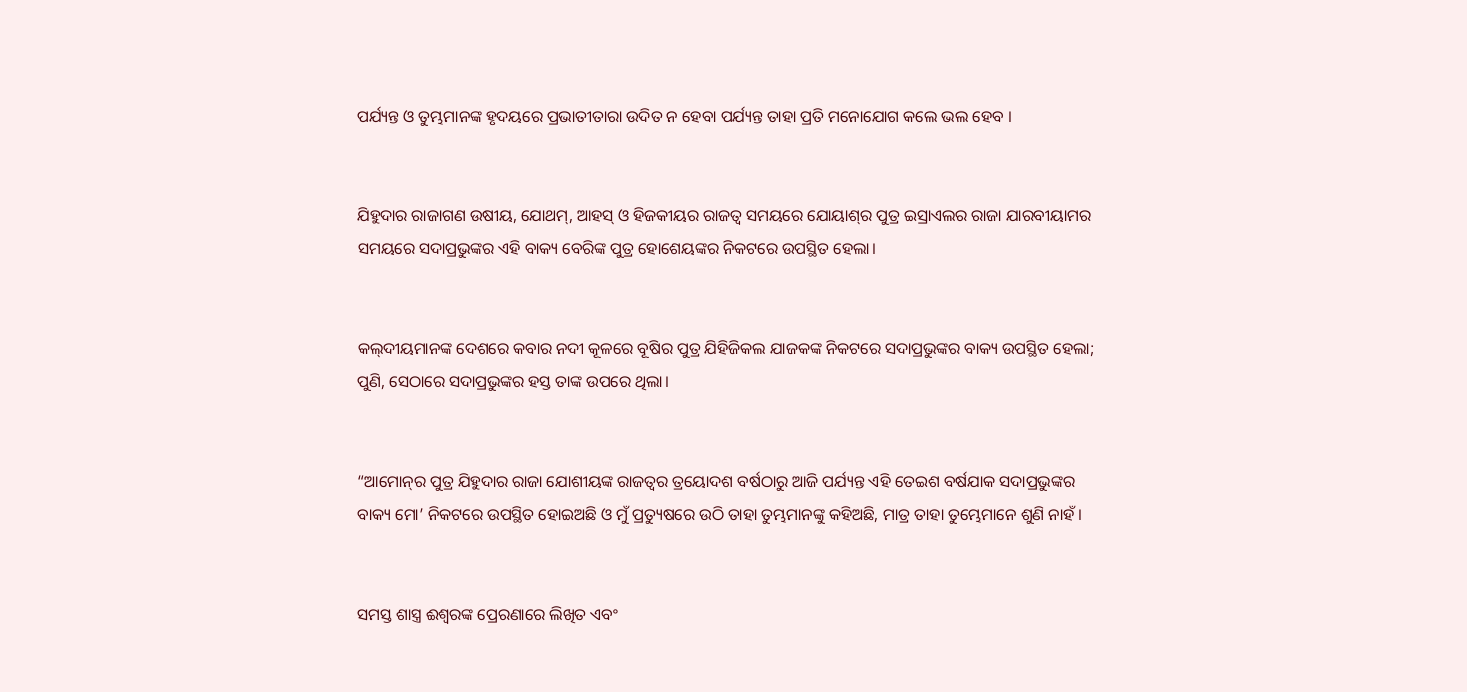ପର୍ଯ୍ୟନ୍ତ ଓ ତୁମ୍ଭମାନଙ୍କ ହୃଦୟରେ ପ୍ରଭାତୀତାରା ଉଦିତ ନ ହେବା ପର୍ଯ୍ୟନ୍ତ ତାହା ପ୍ରତି ମନୋଯୋଗ କଲେ ଭଲ ହେବ ।


ଯିହୁଦାର ରାଜାଗଣ ଉଷୀୟ, ଯୋଥମ୍‍, ଆହସ୍‌ ଓ ହିଜକୀୟର ରାଜତ୍ୱ ସମୟରେ ଯୋୟାଶ୍‍ର ପୁତ୍ର ଇସ୍ରାଏଲର ରାଜା ଯାରବୀୟାମର ସମୟରେ ସଦାପ୍ରଭୁଙ୍କର ଏହି ବାକ୍ୟ ବେରିଙ୍କ ପୁତ୍ର ହୋଶେୟଙ୍କର ନିକଟରେ ଉପସ୍ଥିତ ହେଲା।


କଲ୍‍ଦୀୟମାନଙ୍କ ଦେଶରେ କବାର ନଦୀ କୂଳରେ ବୂଷିର ପୁତ୍ର ଯିହିଜିକଲ ଯାଜକଙ୍କ ନିକଟରେ ସଦାପ୍ରଭୁଙ୍କର ବାକ୍ୟ ଉପସ୍ଥିତ ହେଲା; ପୁଣି, ସେଠାରେ ସଦାପ୍ରଭୁଙ୍କର ହସ୍ତ ତାଙ୍କ ଉପରେ ଥିଲା।


“ଆମୋନ୍‍ର ପୁତ୍ର ଯିହୁଦାର ରାଜା ଯୋଶୀୟଙ୍କ ରାଜତ୍ଵର ତ୍ରୟୋଦଶ ବର୍ଷଠାରୁ ଆଜି ପର୍ଯ୍ୟନ୍ତ ଏହି ତେଇଶ ବର୍ଷଯାକ ସଦାପ୍ରଭୁଙ୍କର ବାକ୍ୟ ମୋ’ ନିକଟରେ ଉପସ୍ଥିତ ହୋଇଅଛି ଓ ମୁଁ ପ୍ରତ୍ୟୁଷରେ ଉଠି ତାହା ତୁମ୍ଭମାନଙ୍କୁ କହିଅଛି, ମାତ୍ର ତାହା ତୁମ୍ଭେମାନେ ଶୁଣି ନାହଁ।


ସମସ୍ତ ଶାସ୍ତ୍ର ଈଶ୍ୱରଙ୍କ ପ୍ରେରଣାରେ ଲିଖିତ ଏବଂ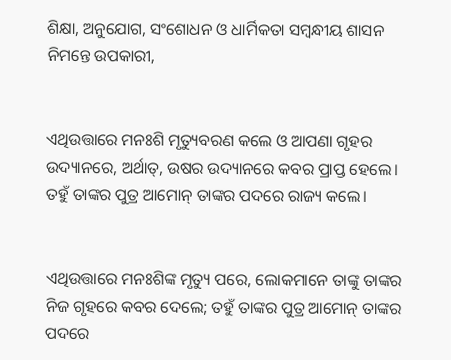ଶିକ୍ଷା, ଅନୁଯୋଗ, ସଂଶୋଧନ ଓ ଧାର୍ମିକତା ସମ୍ବନ୍ଧୀୟ ଶାସନ ନିମନ୍ତେ ଉପକାରୀ,


ଏଥିଉତ୍ତାରେ ମନଃଶି ମୃତ୍ୟୁବରଣ କଲେ ଓ ଆପଣା ଗୃହର ଉଦ୍ୟାନରେ, ଅର୍ଥାତ୍‍, ଉଷର ଉଦ୍ୟାନରେ କବର ପ୍ରାପ୍ତ ହେଲେ। ତହୁଁ ତାଙ୍କର ପୁତ୍ର ଆମୋନ୍‍ ତାଙ୍କର ପଦରେ ରାଜ୍ୟ କଲେ।


ଏଥିଉତ୍ତାରେ ମନଃଶିଙ୍କ ମୃତ୍ୟୁ ପରେ, ଲୋକମାନେ ତାଙ୍କୁ ତାଙ୍କର ନିଜ ଗୃହରେ କବର ଦେଲେ; ତହୁଁ ତାଙ୍କର ପୁତ୍ର ଆମୋନ୍‍ ତାଙ୍କର ପଦରେ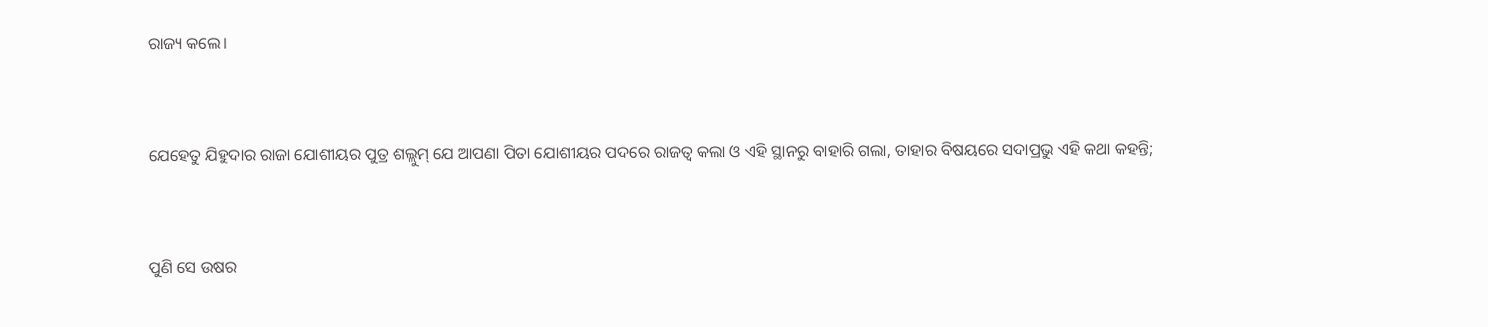ରାଜ୍ୟ କଲେ।


ଯେହେତୁ ଯିହୁଦାର ରାଜା ଯୋଶୀୟର ପୁତ୍ର ଶଲ୍ଲୁମ୍‍ ଯେ ଆପଣା ପିତା ଯୋଶୀୟର ପଦରେ ରାଜତ୍ୱ କଲା ଓ ଏହି ସ୍ଥାନରୁ ବାହାରି ଗଲା, ତାହାର ବିଷୟରେ ସଦାପ୍ରଭୁ ଏହି କଥା କହନ୍ତି;


ପୁଣି ସେ ଉଷର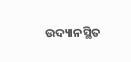ଉଦ୍ୟାନସ୍ଥିତ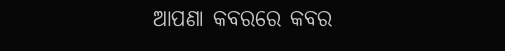ଆପଣା କବରରେ କବର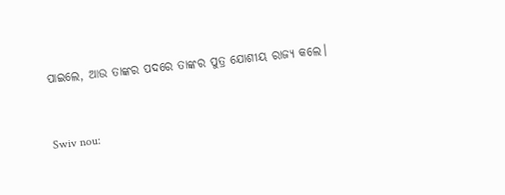ପାଇଲେ, ଆଉ ତାଙ୍କର ପଦରେ ତାଙ୍କର ପୁତ୍ର ଯୋଶୀୟ ରାଜ୍ୟ କଲେ।


Swiv nou: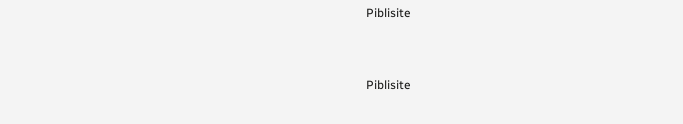Piblisite


Piblisite